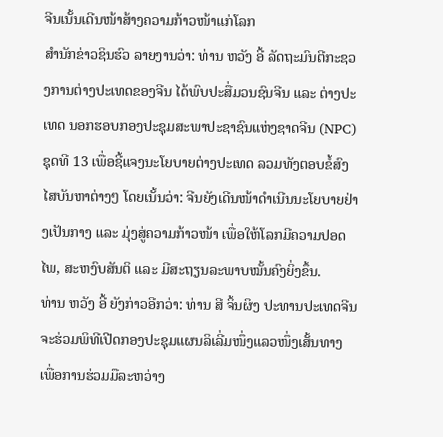ຈີນເນັ້ນເດີນໜ້າສ້າງຄວາມກ້າວໜ້າແກ່ໂລກ
ສຳນັກຂ່າວຊິນຮົວ ລາຍງານວ່າ: ທ່ານ ຫວັງ ອີ້ ລັດຖະມົນຕີກະຊວງການຕ່າງປະເທດຂອງຈີນ ໄດ້ພົບປະສື່ມວນຊົນຈີນ ແລະ ຕ່າງປະເທດ ນອກຮອບກອງປະຊຸມສະພາປະຊາຊົນແຫ່ງຊາດຈີນ (NPC) ຊຸດທີ 13 ເພື່ອຊີ້ແຈງນະໂຍບາຍຕ່າງປະເທດ ລວມທັງຕອບຂໍ້ສົງໄສບັນຫາຕ່າງໆ ໂດຍເນັ້ນວ່າ: ຈີນຍັງເດີນໜ້າດຳເນີນນະໂຍບາຍຢ່າງເປັນກາງ ແລະ ມຸ່ງສູ່ຄວາມກ້າວໜ້າ ເພື່ອໃຫ້ໂລກມີຄວາມປອດໄພ, ສະຫງົບສັນຕິ ແລະ ມີສະຖຽນລະພາບໝັ້ນຄົງຍິ່ງຂຶ້ນ.
ທ່ານ ຫວັງ ອີ້ ຍັງກ່າວອີກວ່າ: ທ່ານ ສີ ຈິ້ນຜິງ ປະທານປະເທດຈີນ ຈະຮ່ວມພິທີເປີດກອງປະຊຸມແຜນລິເລີ່ມໜຶ່ງແລວໜຶ່ງເສັ້ນທາງ ເພື່ອການຮ່ວມມືລະຫວ່າງ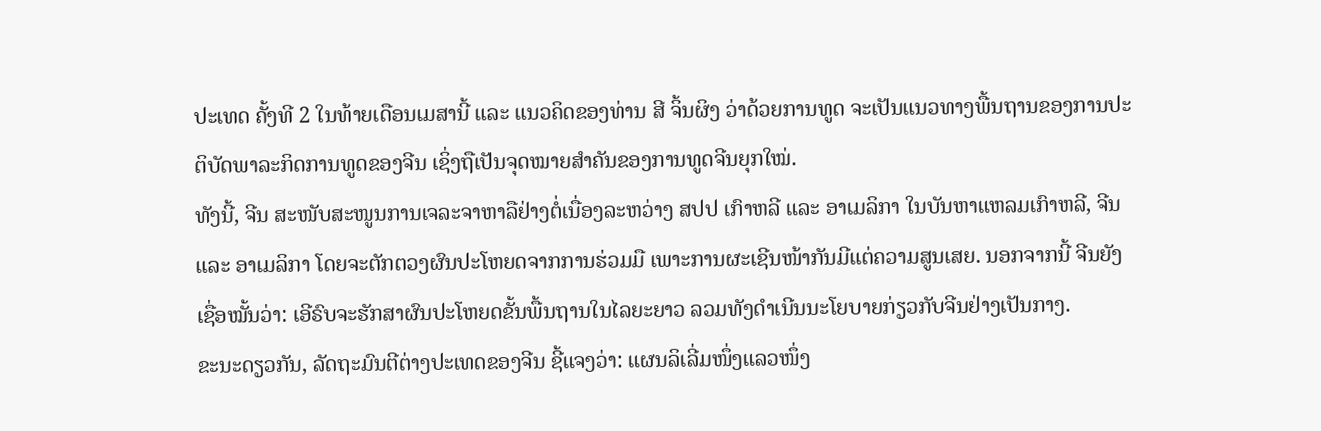ປະເທດ ຄັ້ງທີ 2 ໃນທ້າຍເດືອນເມສານີ້ ແລະ ແນວຄິດຂອງທ່ານ ສີ ຈິ້ນຜິງ ວ່າດ້ວຍການທູດ ຈະເປັນແນວທາງພື້ນຖານຂອງການປະຕິບັດພາລະກິດການທູດຂອງຈີນ ເຊິ່ງຖືເປັນຈຸດໝາຍສຳຄັນຂອງການທູດຈີນຍຸກໃໝ່.
ທັງນີ້, ຈີນ ສະໜັບສະໜູນການເຈລະຈາຫາລືຢ່າງຕໍ່ເນື່ອງລະຫວ່າງ ສປປ ເກົາຫລີ ແລະ ອາເມລິກາ ໃນບັນຫາແຫລມເກົາຫລີ, ຈີນ ແລະ ອາເມລິກາ ໂດຍຈະຕັກຕວງຜົນປະໂຫຍດຈາກການຮ່ວມມື ເພາະການຜະເຊີນໜ້າກັນມີແຕ່ຄວາມສູນເສຍ. ນອກຈາກນີ້ ຈີນຍັງເຊື່ອໝັ້ນວ່າ: ເອີຣົບຈະຮັກສາຜົນປະໂຫຍດຂັ້ນພື້ນຖານໃນໄລຍະຍາວ ລວມທັງດຳເນີນນະໂຍບາຍກ່ຽວກັບຈີນຢ່າງເປັນກາງ.
ຂະນະດຽວກັນ, ລັດຖະມົນຕີຕ່າງປະເທດຂອງຈີນ ຊີ້ແຈງວ່າ: ແຜນລິເລີ່ມໜຶ່ງແລວໜຶ່ງ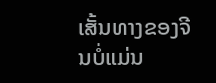ເສັ້ນທາງຂອງຈີນບໍ່ແມ່ນ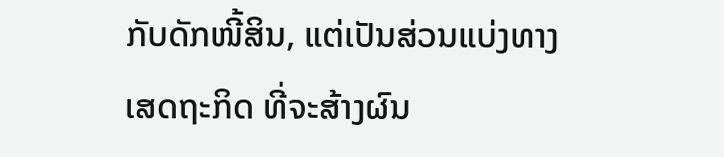ກັບດັກໜີ້ສິນ, ແຕ່ເປັນສ່ວນແບ່ງທາງເສດຖະກິດ ທີ່ຈະສ້າງຜົນ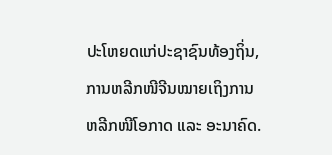ປະໂຫຍດແກ່ປະຊາຊົນທ້ອງຖິ່ນ, ການຫລີກໜີຈີນໝາຍເຖິງການຫລີກໜີໂອກາດ ແລະ ອະນາຄົດ.